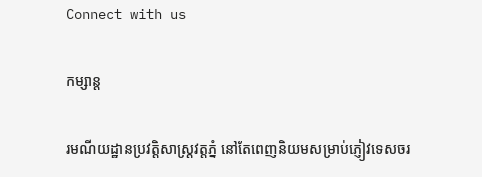Connect with us

កម្សាន្ដ

រមណីយដ្ឋានប្រវត្តិសាស្រ្តវត្តភ្នំ នៅតែពេញនិយមសម្រាប់ភ្ញៀវទេសចរ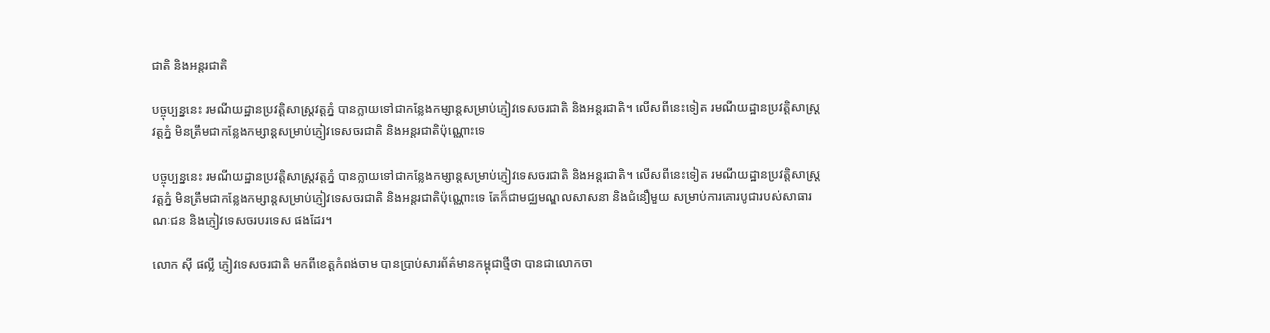ជាតិ និងអន្តរជាតិ

បច្ចុប្បន្ននេះ រមណីយដ្ឋានប្រវត្តិសាស្រ្តវត្តភ្នំ បានក្លាយទៅជាកន្លែងកម្សាន្តសម្រាប់ភ្ញៀវទេសចរជាតិ និងអន្តរជាតិ។ លើសពីនេះទៀត រមណីយដ្ឋានប្រវត្តិសាស្រ្តវត្តភ្នំ មិនត្រឹមជាកន្លែងកម្សាន្តសម្រាប់ភ្ញៀវទេសចរជាតិ និងអន្តរជាតិប៉ុណ្ណោះទេ

បច្ចុប្បន្ននេះ រមណីយដ្ឋានប្រវត្តិសាស្រ្តវត្តភ្នំ បានក្លាយទៅជាកន្លែងកម្សាន្តសម្រាប់ភ្ញៀវទេសចរជាតិ និងអន្តរជាតិ។ លើសពីនេះទៀត រមណីយដ្ឋានប្រវត្តិសាស្រ្តវត្តភ្នំ មិនត្រឹមជាកន្លែងកម្សាន្តសម្រាប់ភ្ញៀវទេសចរជាតិ និងអន្តរជាតិប៉ុណ្ណោះទេ តែក៏ជាមជ្ឈមណ្ឌលសាសនា និងជំនឿមួយ សម្រាប់ការគោរបូជារបស់សាធារណៈជន និងភ្ញៀវទេសចរបរទេស ផងដែរ។

លោក ស៊ី ផល្លី ភ្ញៀវទេសចរជាតិ មកពីខេត្តកំពង់ចាម បានប្រាប់សារព័ត៌មានកម្ពុជាថ្មីថា បានជាលោកចា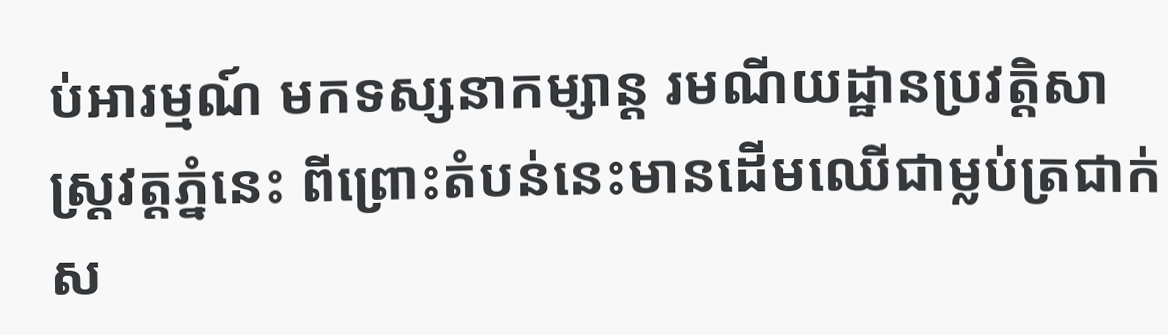ប់អារម្មណ៍ មកទស្សនាកម្សាន្ត រមណីយដ្ឋានប្រវត្តិសាស្រ្តវត្តភ្នំនេះ ពីព្រោះតំបន់នេះមានដើមឈើជាម្លប់ត្រជាក់ស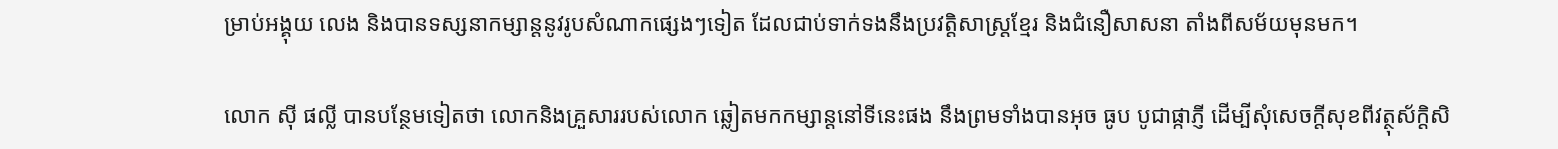ម្រាប់អង្គុយ លេង និងបានទស្សនាកម្សាន្តនូវរូបសំណាកផ្សេងៗទៀត ដែលជាប់ទាក់ទងនឹងប្រវត្តិសាស្រ្តខ្មែរ និងជំនឿសាសនា តាំងពីសម័យមុនមក។

លោក ស៊ី ផល្លី បានបន្ថែមទៀតថា លោកនិងគ្រួសាររបស់លោក ឆ្លៀតមកកម្សាន្តនៅទីនេះផង នឹងព្រមទាំងបានអុច ធូប បូជាផ្កាភ្ញី ដើម្បីសុំសេចក្តីសុខពីវត្ថុស័ក្តិសិ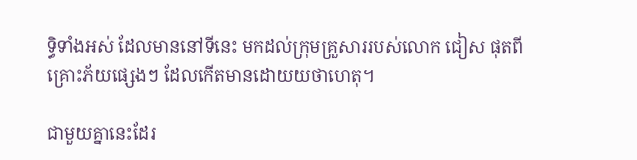ទ្ធិទាំងអស់ ដែលមាននៅទីនេះ មកដល់ក្រុមគ្រួសាររបស់លោក ជៀស ផុតពីគ្រោះភ័យផ្សេងៗ ដែលកើតមានដោយយថាហេតុ។

ជាមួយគ្នានេះដែរ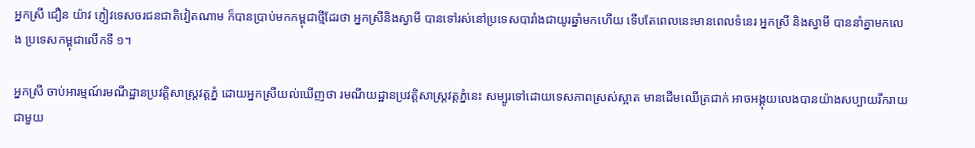អ្នកស្រី ជឿន យ៉ាវ ភ្ញៀវទេសចរជនជាតិវៀតណាម ក៏បានប្រាប់មកកម្ពុជាថ្មីដែរថា អ្នកស្រីនិងស្វាមី បានទៅរស់នៅប្រទេសបារាំងជាយូរឆ្នាំមកហើយ ទើបតែពេលនេះមានពេលទំនេរ អ្នកស្រី និងស្វាមី បាននាំគ្នាមកលេង ប្រទេសកម្ពុជាលើកទី ១។

អ្នកស្រី ចាប់អារម្មណ៍រមណីដ្ឋានប្រវត្តិសាស្រ្តវត្តភ្នំ ដោយអ្នកស្រីយល់ឃើញថា រមណីយដ្ឋានប្រវត្តិសាស្រ្តវត្តភ្នំនេះ សម្បូរទៅដោយទេសភាពស្រស់ស្អាត មានដើមឈើត្រជាក់ អាចអង្គុយលេងបានយ៉ាងសប្បាយរីករាយ ជាមួយ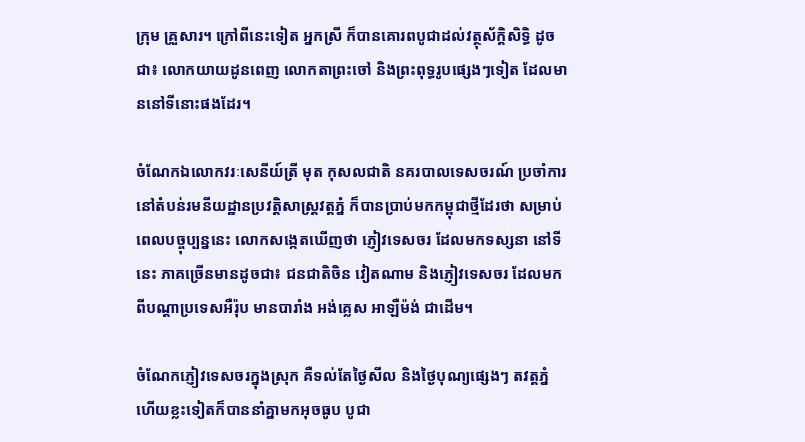ក្រុម គ្រួសារ។ ក្រៅពីនេះទៀត អ្នកស្រី ក៏បានគោរពបូជាដល់វត្ថុស័ក្តិសិទ្ធិ ដូចជា៖ លោកយាយដូនពេញ លោកតាព្រះចៅ និងព្រះពុទ្ធរូបផ្សេងៗទៀត ដែលមាននៅទីនោះផងដែរ។

ចំណែកឯលោកវរៈសេនីយ៍ត្រី មុត កុសលជាតិ នគរបាលទេសចរណ៍ ប្រចាំការនៅតំបន់រមនីយដ្ឋានប្រវត្តិសាស្រ្តវត្តភ្នំ ក៏បានប្រាប់មកកម្ពុជាថ្មីដែរថា សម្រាប់ពេលបច្ចុប្បន្ននេះ លោកសង្កេតឃើញថា ភ្ញៀវទេសចរ ដែលមកទស្សនា នៅទីនេះ ភាគច្រើនមានដូចជា៖ ជនជាតិចិន វៀតណាម និងភ្ញៀវទេសចរ ដែលមកពីបណ្តាប្រទេសអឺរ៉ុប មានបារាំង អង់គ្លេស អាឡឺម៉ង់ ជាដើម។

ចំណែកភ្ញៀវទេសចរក្នុងស្រុក គឺទល់តែថ្ងៃសីល និងថ្ងៃបុណ្យផ្សេងៗ តវត្តភ្នំ ហើយខ្លះទៀតក៏បាននាំគ្នាមកអុចធូប បូជា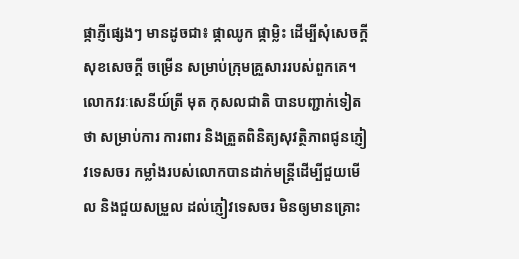ផ្កាភ្ញីផ្សេងៗ មានដូចជា៖ ផ្កាឈូក ផ្កាម្លិះ ដើម្បីសុំសេចក្តីសុខសេចក្តី ចម្រើន សម្រាប់ក្រុមគ្រួសាររបស់ពួកគេ។ លោកវរៈសេនីយ៍ត្រី មុត កុសលជាតិ បានបញ្ជាក់ទៀតថា សម្រាប់ការ ការពារ និងត្រួតពិនិត្យសុវត្ថិភាពជូនភ្ញៀវទេសចរ កម្លាំងរបស់លោកបានដាក់មន្រ្តីដើម្បីជួយមើល និងជួយសម្រួល ដល់ភ្ញៀវទេសចរ មិនឲ្យមានគ្រោះ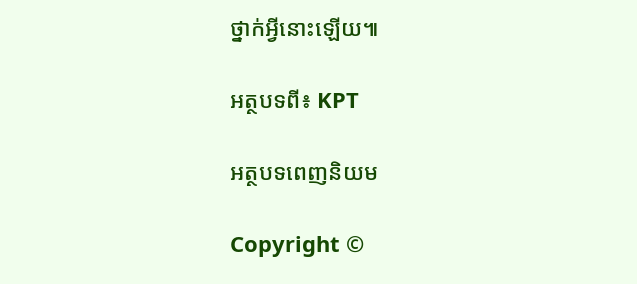ថ្នាក់អ្វីនោះឡើយ៕

អត្ថបទពី៖ KPT

អត្ថបទពេញនិយម

Copyright ©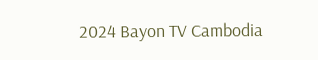2024 Bayon TV Cambodia